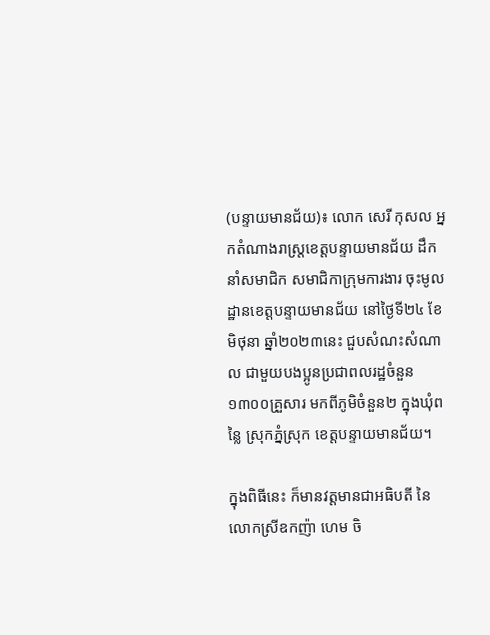(បន្ទាយមានជ័យ)៖ លោក សេរី កុសល អ្នកតំណាងរាស្រ្តខេត្តបន្ទាយមានជ័យ ដឹកនាំសមាជិក សមាជិកាក្រុមការងារ ចុះមូលដ្ឋានខេត្តបន្ទាយមានជ័យ នៅថ្ងៃទី២៤ ខែមិថុនា ឆ្នាំ២០២៣នេះ ជួបសំណះសំណាល ជាមួយបងប្អូនប្រជាពលរដ្ឋចំនួន១៣០០គ្រួសារ មកពីភូមិចំនួន២ ក្នុងឃុំពន្លៃ ស្រុកភ្នំស្រុក ខេត្តបន្ទាយមានជ័យ។

ក្នុងពិធីនេះ ក៏មានវត្ដមានជាអធិបតី នៃលោកស្រីឧកញ៉ា ហេម ចិ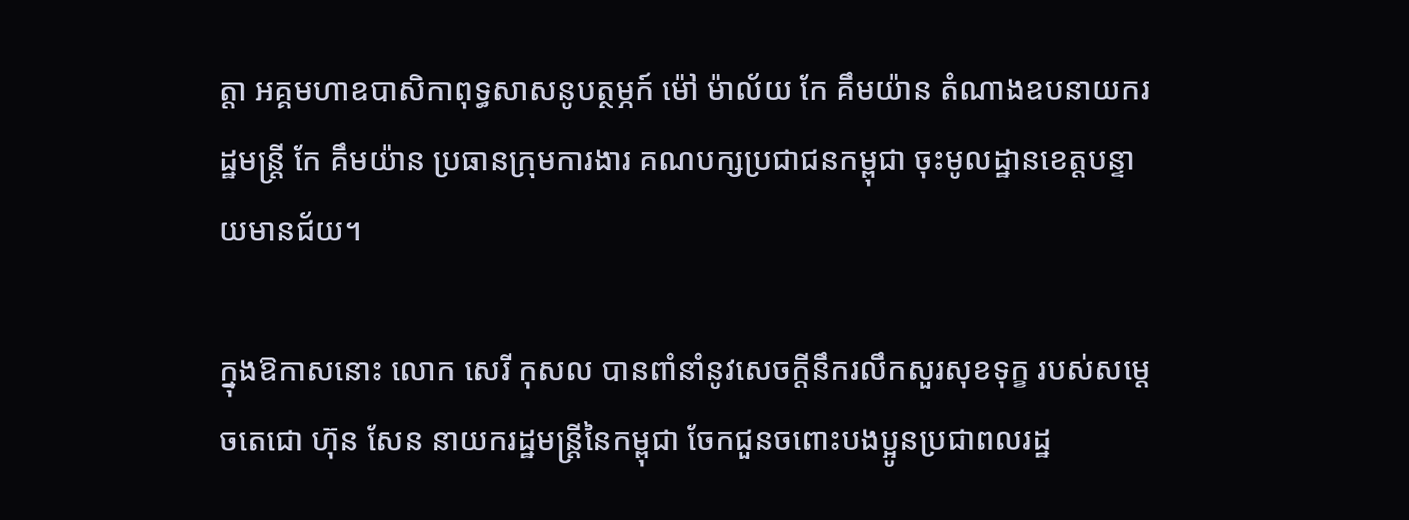ត្តា អគ្គមហាឧបាសិកាពុទ្ធសាសនូបត្ថម្ភក៍ ម៉ៅ ម៉ាល័យ កែ គឹមយ៉ាន តំណាងឧបនាយករដ្ឋមន្រ្តី កែ គឹមយ៉ាន ប្រធានក្រុមការងារ គណបក្សប្រជាជនកម្ពុជា ចុះមូលដ្ឋានខេត្តបន្ទាយមានជ័យ។

ក្នុងឱកាសនោះ លោក សេរី កុសល បានពាំនាំនូវសេចក្ដីនឹករលឹកសួរសុខទុក្ខ របស់សម្ដេចតេជោ ហ៊ុន សែន នាយករដ្ឋមន្រ្តីនៃកម្ពុជា ចែកជួនចពោះបងប្អូនប្រជាពលរដ្ឋ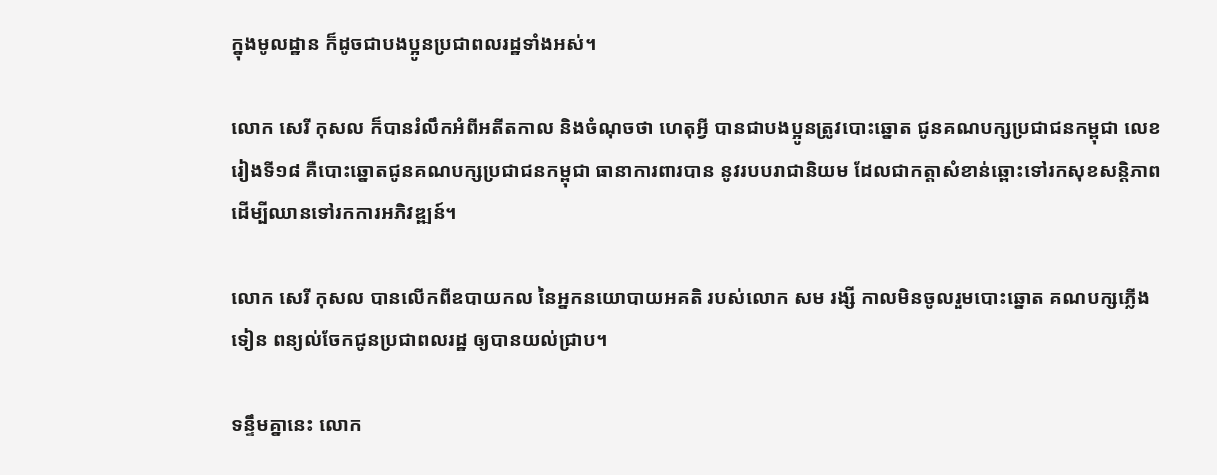ក្នុងមូលដ្ឋាន ក៏ដូចជាបងប្អូនប្រជាពលរដ្ឋទាំងអស់។

លោក សេរី កុសល ក៏បានរំលឹកអំពីអតីតកាល និងចំណុចថា ហេតុអ្វី បានជាបងប្អូនត្រូវបោះឆ្នោត ជូនគណបក្សប្រជាជនកម្ពុជា លេខរៀងទី១៨ គឺបោះឆ្នោតជូនគណបក្សប្រជាជនកម្ពុជា ធានាការពារបាន នូវរបបរាជានិយម ដែលជាកត្ដាសំខាន់ឆ្ពោះទៅរកសុខសន្ដិភាព ដើម្បីឈានទៅរកការអភិវឌ្ឍន៍។

លោក សេរី កុសល បានលើកពីឧបាយកល នៃអ្នកនយោបាយអគតិ របស់លោក សម រង្សី កាលមិនចូលរួមបោះឆ្នោត គណបក្សភ្លើងទៀន ពន្យល់ចែកជូនប្រជាពលរដ្ឋ ឲ្យបានយល់ជ្រាប។

ទន្ទឹមគ្នានេះ លោក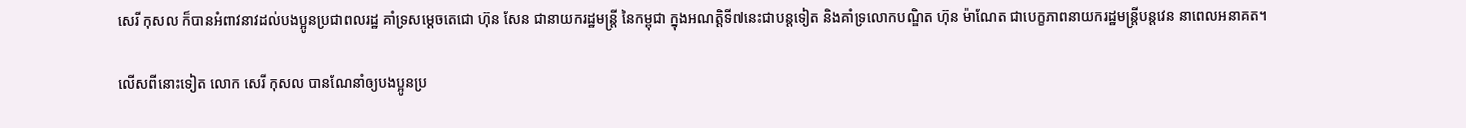សេរី កុសល ក៏បានអំពាវនាវដល់បងប្អូនប្រជាពលរដ្ឋ គាំទ្រសម្តេចតេជោ ហ៊ុន សែន ជានាយករដ្ឋមន្ត្រី នៃកម្ពុជា ក្នុងអណត្តិទី៧នេះជាបន្តទៀត និងគាំទ្រលោកបណ្ឌិត ហ៊ុន ម៉ាណែត ជាបេក្ខភាពនាយករដ្ឋមន្ត្រីបន្តវេន នាពេលអនាគត។

លើសពីនោះទៀត លោក សេរី កុសល បានណែនាំឲ្យបងប្អូនប្រ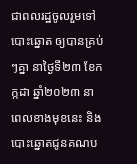ជាពលរដ្ឋចូលរួមទៅបោះឆ្នោត ឲ្យបានគ្រប់ៗគ្នា នាថ្ងៃទី២៣ ខែកក្កដា ឆ្នាំ២០២៣ នាពេលខាងមុខនេះ និងបោះឆ្នោតជូនគណប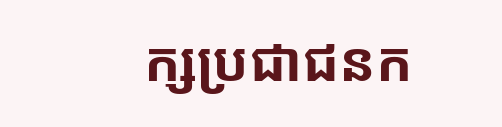ក្សប្រជាជនក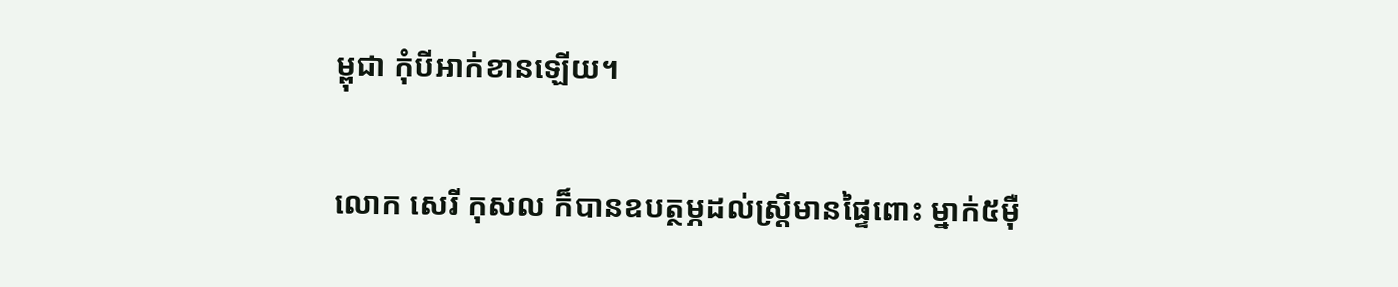ម្ពុជា កុំបីអាក់ខានឡើយ។

លោក សេរី កុសល ក៏បានឧបត្ថម្ភដល់ស្ដ្រីមានផ្ទៃពោះ ម្នាក់៥ម៉ឺ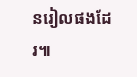នរៀលផងដែរ៕